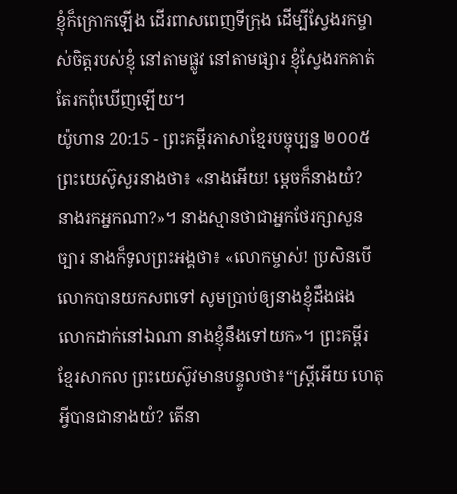ខ្ញុំក៏ក្រោកឡើង ដើរពាសពេញទីក្រុង ដើម្បីស្វែងរកម្ចាស់ចិត្តរបស់ខ្ញុំ នៅតាមផ្លូវ នៅតាមផ្សារ ខ្ញុំស្វែងរកគាត់ តែរកពុំឃើញឡើយ។
យ៉ូហាន 20:15 - ព្រះគម្ពីរភាសាខ្មែរបច្ចុប្បន្ន ២០០៥ ព្រះយេស៊ូសួរនាងថា៖ «នាងអើយ! ម្ដេចក៏នាងយំ? នាងរកអ្នកណា?»។ នាងស្មានថាជាអ្នកថែរក្សាសួនច្បារ នាងក៏ទូលព្រះអង្គថា៖ «លោកម្ចាស់! ប្រសិនបើលោកបានយកសពទៅ សូមប្រាប់ឲ្យនាងខ្ញុំដឹងផង លោកដាក់នៅឯណា នាងខ្ញុំនឹងទៅយក»។ ព្រះគម្ពីរខ្មែរសាកល ព្រះយេស៊ូវមានបន្ទូលថា៖“ស្ត្រីអើយ ហេតុអ្វីបានជានាងយំ? តើនា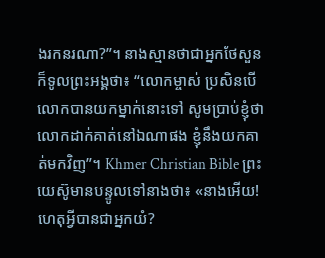ងរកនរណា?”។ នាងស្មានថាជាអ្នកថែសួន ក៏ទូលព្រះអង្គថា៖ “លោកម្ចាស់ ប្រសិនបើលោកបានយកម្នាក់នោះទៅ សូមប្រាប់ខ្ញុំថាលោកដាក់គាត់នៅឯណាផង ខ្ញុំនឹងយកគាត់មកវិញ”។ Khmer Christian Bible ព្រះយេស៊ូមានបន្ទូលទៅនាងថា៖ «នាងអើយ! ហេតុអ្វីបានជាអ្នកយំ?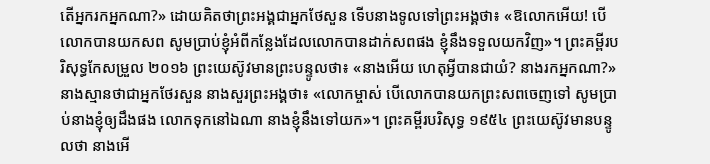តើអ្នករកអ្នកណា?» ដោយគិតថាព្រះអង្គជាអ្នកថែសួន ទើបនាងទូលទៅព្រះអង្គថា៖ «ឱលោកអើយ! បើលោកបានយកសព សូមប្រាប់ខ្ញុំអំពីកន្លែងដែលលោកបានដាក់សពផង ខ្ញុំនឹងទទួលយកវិញ»។ ព្រះគម្ពីរបរិសុទ្ធកែសម្រួល ២០១៦ ព្រះយេស៊ូវមានព្រះបន្ទូលថា៖ «នាងអើយ ហេតុអ្វីបានជាយំ? នាងរកអ្នកណា?» នាងស្មានថាជាអ្នកថែរសួន នាងសួរព្រះអង្គថា៖ «លោកម្ចាស់ បើលោកបានយកព្រះសពចេញទៅ សូមប្រាប់នាងខ្ញុំឲ្យដឹងផង លោកទុកនៅឯណា នាងខ្ញុំនឹងទៅយក»។ ព្រះគម្ពីរបរិសុទ្ធ ១៩៥៤ ព្រះយេស៊ូវមានបន្ទូលថា នាងអើ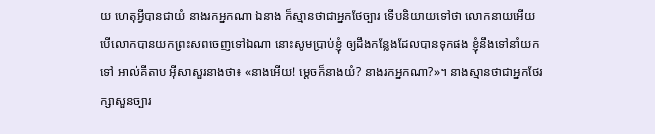យ ហេតុអ្វីបានជាយំ នាងរកអ្នកណា ឯនាង ក៏ស្មានថាជាអ្នកថែច្បារ ទើបនិយាយទៅថា លោកនាយអើយ បើលោកបានយកព្រះសពចេញទៅឯណា នោះសូមប្រាប់ខ្ញុំ ឲ្យដឹងកន្លែងដែលបានទុកផង ខ្ញុំនឹងទៅនាំយកទៅ អាល់គីតាប អ៊ីសាសួរនាងថា៖ «នាងអើយ! ម្ដេចក៏នាងយំ? នាងរកអ្នកណា?»។ នាងស្មានថាជាអ្នកថែរក្សាសួនច្បារ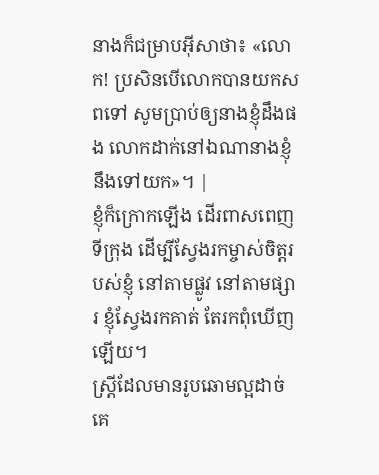នាងក៏ជម្រាបអ៊ីសាថា៖ «លោក! ប្រសិនបើលោកបានយកសពទៅ សូមប្រាប់ឲ្យនាងខ្ញុំដឹងផង លោកដាក់នៅឯណានាងខ្ញុំនឹងទៅយក»។ |
ខ្ញុំក៏ក្រោកឡើង ដើរពាសពេញទីក្រុង ដើម្បីស្វែងរកម្ចាស់ចិត្តរបស់ខ្ញុំ នៅតាមផ្លូវ នៅតាមផ្សារ ខ្ញុំស្វែងរកគាត់ តែរកពុំឃើញឡើយ។
ស្ត្រីដែលមានរូបឆោមល្អដាច់គេ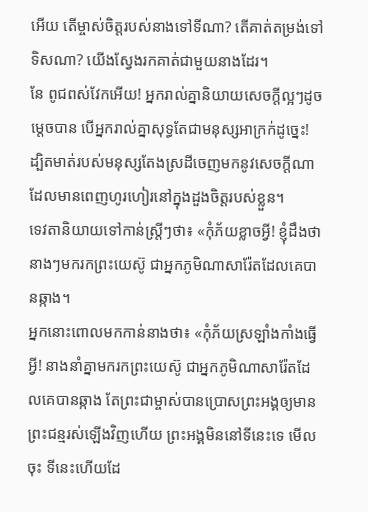អើយ តើម្ចាស់ចិត្តរបស់នាងទៅទីណា? តើគាត់តម្រង់ទៅទិសណា? យើងស្វែងរកគាត់ជាមួយនាងដែរ។
នែ ពូជពស់វែកអើយ! អ្នករាល់គ្នានិយាយសេចក្ដីល្អៗដូចម្ដេចបាន បើអ្នករាល់គ្នាសុទ្ធតែជាមនុស្សអាក្រក់ដូច្នេះ! ដ្បិតមាត់របស់មនុស្សតែងស្រដីចេញមកនូវសេចក្ដីណា ដែលមានពេញហូរហៀរនៅក្នុងដួងចិត្តរបស់ខ្លួន។
ទេវតានិយាយទៅកាន់ស្ត្រីៗថា៖ «កុំភ័យខ្លាចអ្វី! ខ្ញុំដឹងថានាងៗមករកព្រះយេស៊ូ ជាអ្នកភូមិណាសារ៉ែតដែលគេបានឆ្កាង។
អ្នកនោះពោលមកកាន់នាងថា៖ «កុំភ័យស្រឡាំងកាំងធ្វើអ្វី! នាងនាំគ្នាមករកព្រះយេស៊ូ ជាអ្នកភូមិណាសារ៉ែតដែលគេបានឆ្កាង តែព្រះជាម្ចាស់បានប្រោសព្រះអង្គឲ្យមានព្រះជន្មរស់ឡើងវិញហើយ ព្រះអង្គមិននៅទីនេះទេ មើលចុះ ទីនេះហើយដែ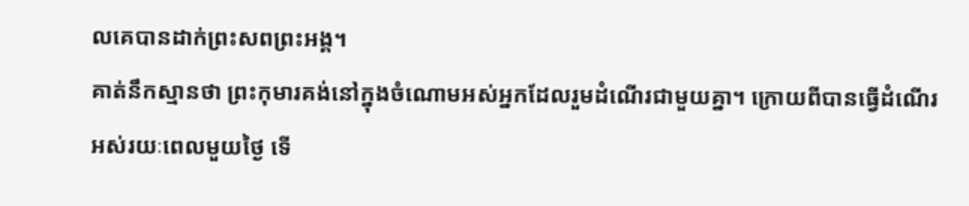លគេបានដាក់ព្រះសពព្រះអង្គ។
គាត់នឹកស្មានថា ព្រះកុមារគង់នៅក្នុងចំណោមអស់អ្នកដែលរួមដំណើរជាមួយគ្នា។ ក្រោយពីបានធ្វើដំណើរអស់រយៈពេលមួយថ្ងៃ ទើ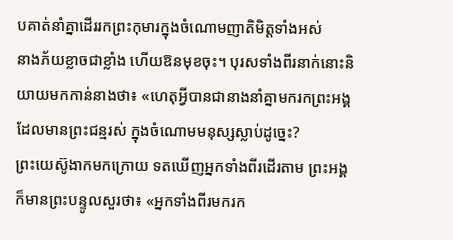បគាត់នាំគ្នាដើររកព្រះកុមារក្នុងចំណោមញាតិមិត្តទាំងអស់
នាងភ័យខ្លាចជាខ្លាំង ហើយឱនមុខចុះ។ បុរសទាំងពីរនាក់នោះនិយាយមកកាន់នាងថា៖ «ហេតុអ្វីបានជានាងនាំគ្នាមករកព្រះអង្គដែលមានព្រះជន្មរស់ ក្នុងចំណោមមនុស្សស្លាប់ដូច្នេះ?
ព្រះយេស៊ូងាកមកក្រោយ ទតឃើញអ្នកទាំងពីរដើរតាម ព្រះអង្គក៏មានព្រះបន្ទូលសួរថា៖ «អ្នកទាំងពីរមករក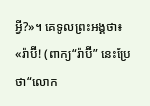អ្វី?»។ គេទូលព្រះអង្គថា៖ «រ៉ាប៊ី! (ពាក្យ“រ៉ាប៊ី” នេះប្រែថា“លោក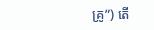គ្រូ”) តើ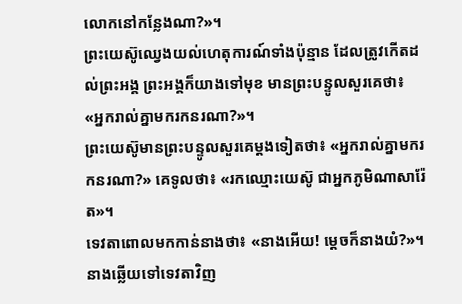លោកនៅកន្លែងណា?»។
ព្រះយេស៊ូឈ្វេងយល់ហេតុការណ៍ទាំងប៉ុន្មាន ដែលត្រូវកើតដល់ព្រះអង្គ ព្រះអង្គក៏យាងទៅមុខ មានព្រះបន្ទូលសួរគេថា៖ «អ្នករាល់គ្នាមករកនរណា?»។
ព្រះយេស៊ូមានព្រះបន្ទូលសួរគេម្ដងទៀតថា៖ «អ្នករាល់គ្នាមករកនរណា?» គេទូលថា៖ «រកឈ្មោះយេស៊ូ ជាអ្នកភូមិណាសារ៉ែត»។
ទេវតាពោលមកកាន់នាងថា៖ «នាងអើយ! ម្ដេចក៏នាងយំ?»។ នាងឆ្លើយទៅទេវតាវិញ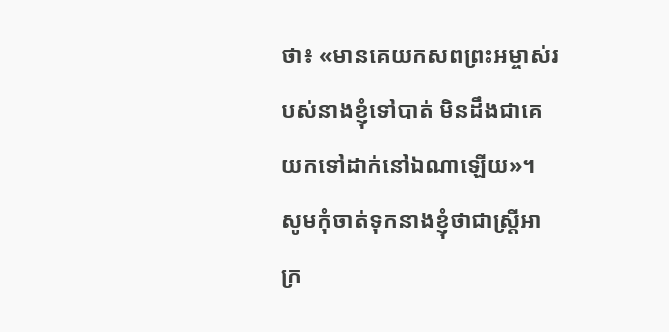ថា៖ «មានគេយកសពព្រះអម្ចាស់របស់នាងខ្ញុំទៅបាត់ មិនដឹងជាគេយកទៅដាក់នៅឯណាឡើយ»។
សូមកុំចាត់ទុកនាងខ្ញុំថាជាស្ត្រីអាក្រ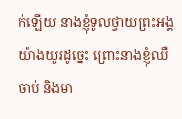ក់ឡើយ នាងខ្ញុំទូលថ្វាយព្រះអង្គយ៉ាងយូរដូច្នេះ ព្រោះនាងខ្ញុំឈឺចាប់ និងមា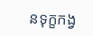នទុក្ខកង្វ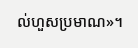ល់ហួសប្រមាណ»។